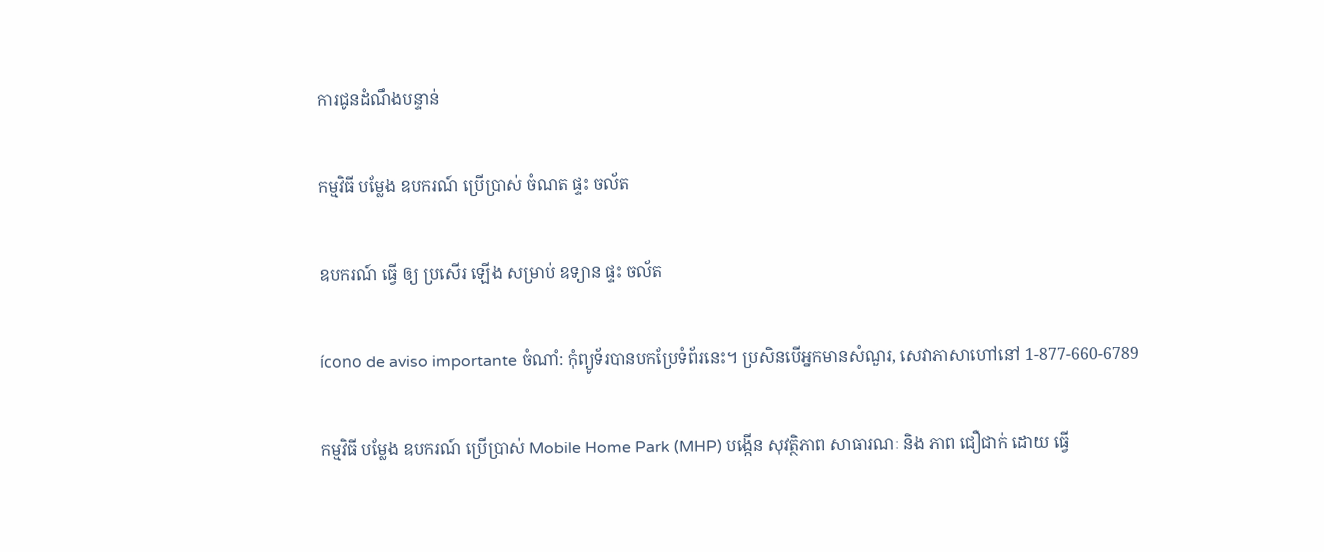ការជូនដំណឹងបន្ទាន់

កម្មវិធី បម្លែង ឧបករណ៍ ប្រើប្រាស់ ចំណត ផ្ទះ ចល័ត

ឧបករណ៍ ធ្វើ ឲ្យ ប្រសើរ ឡើង សម្រាប់ ឧទ្យាន ផ្ទះ ចល័ត

ícono de aviso importante ចំណាំ: កុំព្យូទ័របានបកប្រែទំព័រនេះ។ ប្រសិនបើអ្នកមានសំណួរ, សេវាភាសាហៅនៅ 1-877-660-6789

កម្មវិធី បម្លែង ឧបករណ៍ ប្រើប្រាស់ Mobile Home Park (MHP) បង្កើន សុវត្ថិភាព សាធារណៈ និង ភាព ជឿជាក់ ដោយ ធ្វើ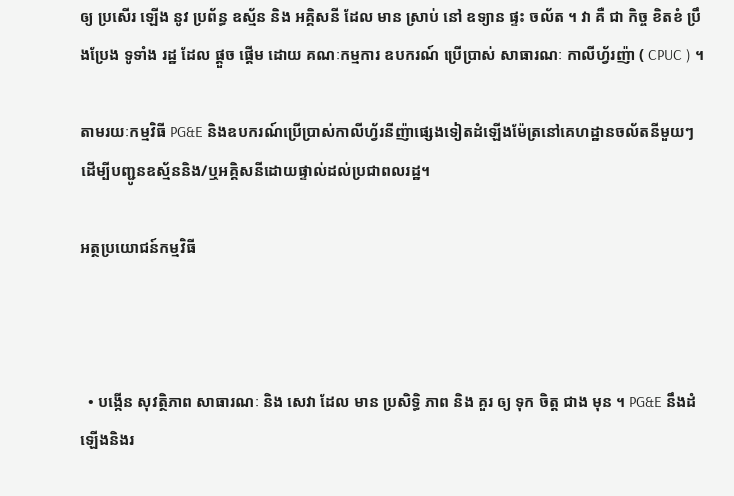ឲ្យ ប្រសើរ ឡើង នូវ ប្រព័ន្ធ ឧស្ម័ន និង អគ្គិសនី ដែល មាន ស្រាប់ នៅ ឧទ្យាន ផ្ទះ ចល័ត ។ វា គឺ ជា កិច្ច ខិតខំ ប្រឹងប្រែង ទូទាំង រដ្ឋ ដែល ផ្តួច ផ្តើម ដោយ គណៈកម្មការ ឧបករណ៍ ប្រើប្រាស់ សាធារណៈ កាលីហ្វ័រញ៉ា ( CPUC ) ។

តាមរយៈកម្មវិធី PG&E និងឧបករណ៍ប្រើប្រាស់កាលីហ្វ័រនីញ៉ាផ្សេងទៀតដំឡើងម៉ែត្រនៅគេហដ្ឋានចល័តនីមួយៗដើម្បីបញ្ជូនឧស្ម័ននិង/ឬអគ្គិសនីដោយផ្ទាល់ដល់ប្រជាពលរដ្ឋ។

អត្ថប្រយោជន៍កម្មវិធី



  • បង្កើន សុវត្ថិភាព សាធារណៈ និង សេវា ដែល មាន ប្រសិទ្ធិ ភាព និង គួរ ឲ្យ ទុក ចិត្ត ជាង មុន ។ PG&E នឹងដំឡើងនិងរ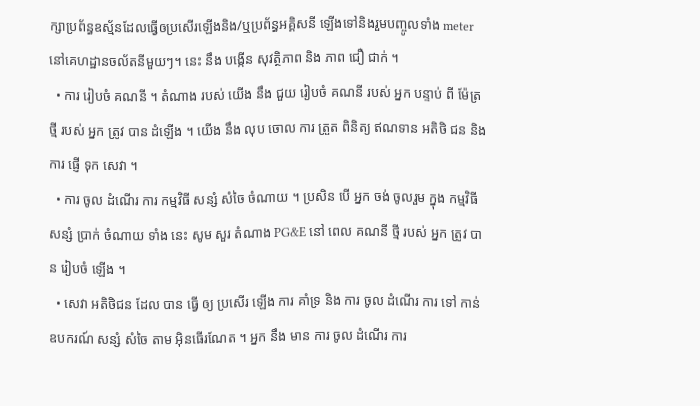ក្សាប្រព័ន្ធឧស្ម័នដែលធ្វើឲប្រសើរឡើងនិង/ឬប្រព័ន្ធអគ្គិសនី ឡើងទៅនិងរួមបញ្ចូលទាំង meter នៅគេហដ្ឋានចល័តនីមួយៗ។ នេះ នឹង បង្កើន សុវត្ថិភាព និង ភាព ជឿ ជាក់ ។
  • ការ រៀបចំ គណនី ។ តំណាង របស់ យើង នឹង ជួយ រៀបចំ គណនី របស់ អ្នក បន្ទាប់ ពី ម៉ែត្រ ថ្មី របស់ អ្នក ត្រូវ បាន ដំឡើង ។ យើង នឹង លុប ចោល ការ ត្រួត ពិនិត្យ ឥណទាន អតិថិ ជន និង ការ ផ្ញើ ទុក សេវា ។
  • ការ ចូល ដំណើរ ការ កម្មវិធី សន្សំ សំចៃ ចំណាយ ។ ប្រសិន បើ អ្នក ចង់ ចូលរួម ក្នុង កម្មវិធី សន្សំ ប្រាក់ ចំណាយ ទាំង នេះ សូម សួរ តំណាង PG&E នៅ ពេល គណនី ថ្មី របស់ អ្នក ត្រូវ បាន រៀបចំ ឡើង ។
  • សេវា អតិថិជន ដែល បាន ធ្វើ ឲ្យ ប្រសើរ ឡើង ការ គាំទ្រ និង ការ ចូល ដំណើរ ការ ទៅ កាន់ ឧបករណ៍ សន្សំ សំចៃ តាម អ៊ិនធើរណែត ។ អ្នក នឹង មាន ការ ចូល ដំណើរ ការ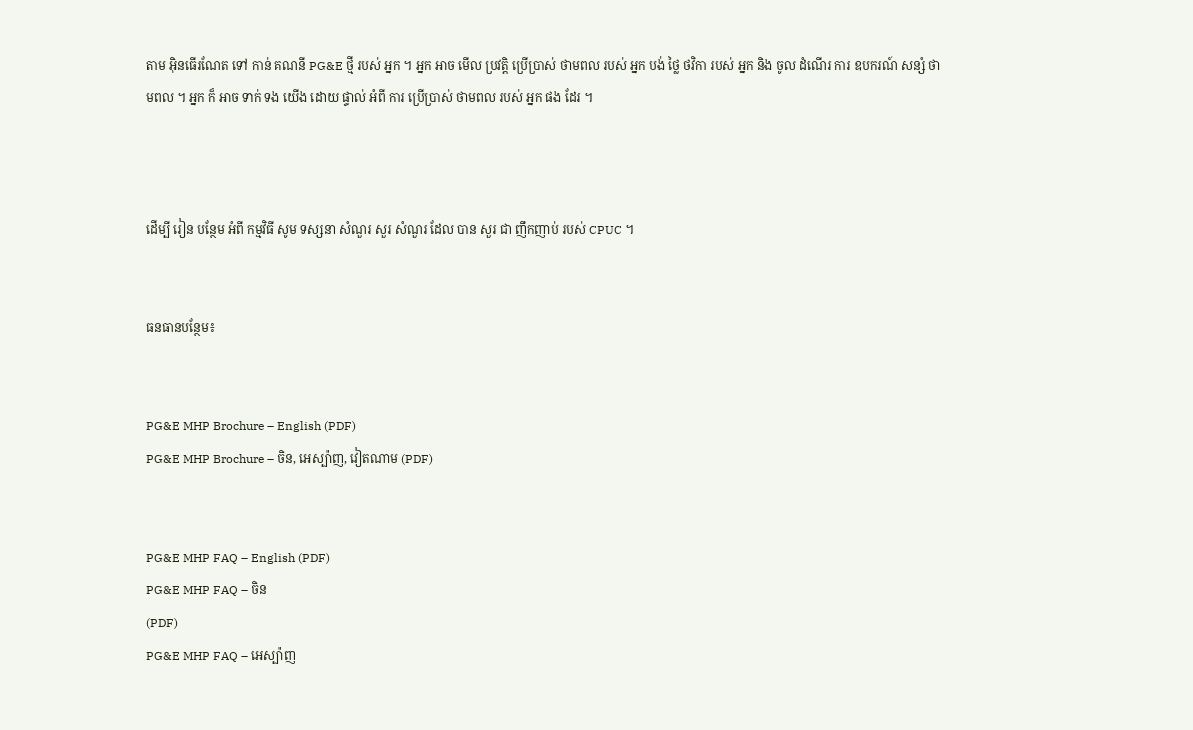តាម អ៊ិនធើរណែត ទៅ កាន់ គណនី PG&E ថ្មី របស់ អ្នក ។ អ្នក អាច មើល ប្រវត្តិ ប្រើប្រាស់ ថាមពល របស់ អ្នក បង់ ថ្លៃ ថវិកា របស់ អ្នក និង ចូល ដំណើរ ការ ឧបករណ៍ សន្សំ ថាមពល ។ អ្នក ក៏ អាច ទាក់ ទង យើង ដោយ ផ្ទាល់ អំពី ការ ប្រើប្រាស់ ថាមពល របស់ អ្នក ផង ដែរ ។



ដើម្បី រៀន បន្ថែម អំពី កម្មវិធី សូម ទស្សនា សំណួរ សួរ សំណួរ ដែល បាន សួរ ជា ញឹកញាប់ របស់ CPUC ។


ធនធានបន្ថែម៖


PG&E MHP Brochure – English (PDF)
PG&E MHP Brochure – ចិន, អេស្ប៉ាញ, វៀតណាម (PDF)


PG&E MHP FAQ – English (PDF)
PG&E MHP FAQ – ចិន
(PDF)
PG&E MHP FAQ – អេស្ប៉ាញ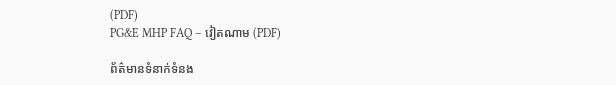(PDF)
PG&E MHP FAQ – វៀតណាម (PDF)

ព័ត៌មានទំនាក់ទំនង